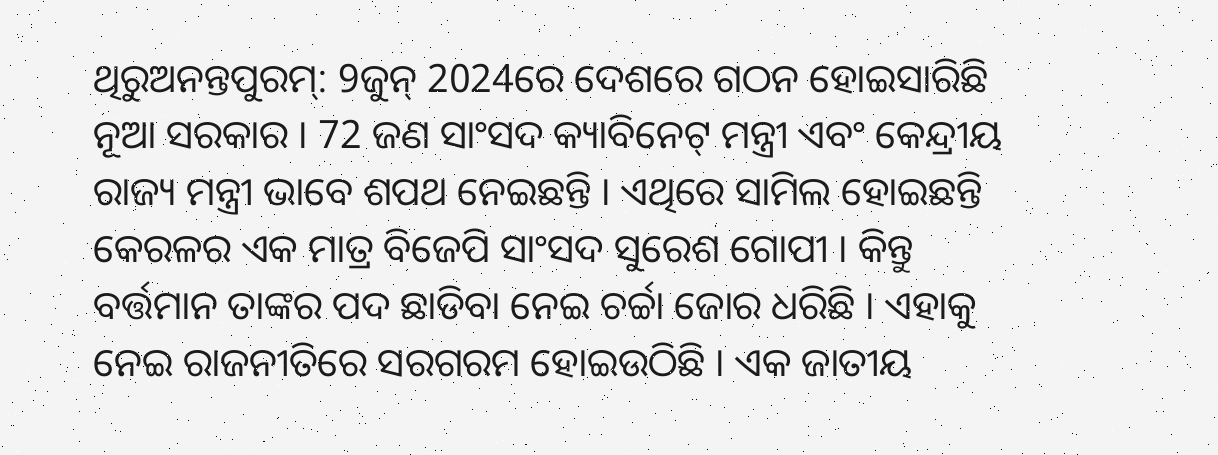ଥିରୁଅନନ୍ତପୁରମ୍: 9ଜୁନ୍ 2024ରେ ଦେଶରେ ଗଠନ ହୋଇସାରିଛି ନୂଆ ସରକାର । 72 ଜଣ ସାଂସଦ କ୍ୟାବିନେଟ୍ ମନ୍ତ୍ରୀ ଏବଂ କେନ୍ଦ୍ରୀୟ ରାଜ୍ୟ ମନ୍ତ୍ରୀ ଭାବେ ଶପଥ ନେଇଛନ୍ତି । ଏଥିରେ ସାମିଲ ହୋଇଛନ୍ତି କେରଳର ଏକ ମାତ୍ର ବିଜେପି ସାଂସଦ ସୁରେଶ ଗୋପୀ । କିନ୍ତୁ ବର୍ତ୍ତମାନ ତାଙ୍କର ପଦ ଛାଡିବା ନେଇ ଚର୍ଚ୍ଚା ଜୋର ଧରିଛି । ଏହାକୁ ନେଇ ରାଜନୀତିରେ ସରଗରମ ହୋଇଉଠିଛି । ଏକ ଜାତୀୟ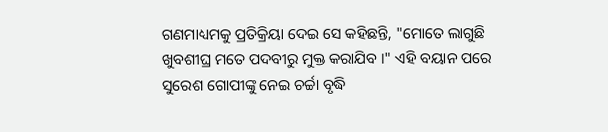ଗଣମାଧ୍ୟମକୁ ପ୍ରତିକ୍ରିୟା ଦେଇ ସେ କହିଛନ୍ତି, "ମୋତେ ଲାଗୁଛି ଖୁବଶୀଘ୍ର ମତେ ପଦବୀରୁ ମୁକ୍ତ କରାଯିବ ।" ଏହି ବୟାନ ପରେ ସୁରେଶ ଗୋପୀଙ୍କୁ ନେଇ ଚର୍ଚ୍ଚା ବୃଦ୍ଧି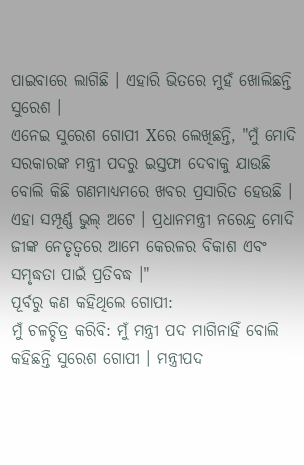ପାଇବାରେ ଲାଗିଛି । ଏହାରି ଭିତରେ ମୁହଁ ଖୋଲିଛନ୍ତି ସୁରେଶ ।
ଏନେଇ ସୁରେଶ ଗୋପୀ Xରେ ଲେଖିଛନ୍ତି, "ମୁଁ ମୋଦି ସରକାରଙ୍କ ମନ୍ତ୍ରୀ ପଦରୁ ଇସ୍ତଫା ଦେବାକୁ ଯାଉଛି ବୋଲି କିଛି ଗଣମାଧ୍ୟମରେ ଖବର ପ୍ରସାରିତ ହେଉଛି । ଏହା ସମ୍ପୂର୍ଣ୍ଣ ଭୁଲ୍ ଅଟେ । ପ୍ରଧାନମନ୍ତ୍ରୀ ନରେନ୍ଦ୍ର ମୋଦି ଜୀଙ୍କ ନେତୃତ୍ୱରେ ଆମେ କେରଳର ବିକାଶ ଏବଂ ସମୃଦ୍ଧତା ପାଇଁ ପ୍ରତିବଦ୍ଧ ।"
ପୂର୍ବରୁ କଣ କହିଥିଲେ ଗୋପୀ:
ମୁଁ ଚଳଚ୍ଚିତ୍ର କରିବି: ମୁଁ ମନ୍ତ୍ରୀ ପଦ ମାଗିନାହିଁ ବୋଲି କହିଛନ୍ତି ସୁରେଶ ଗୋପୀ । ମନ୍ତ୍ରୀପଦ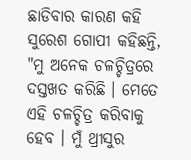ଛାଡିବାର କାରଣ କହି ସୁରେଶ ଗୋପୀ କହିଛନ୍ତି, "ମୁ ଅନେକ ଚଳଚ୍ଚିତ୍ରରେ ଦସ୍ତଖତ କରିଛି । ମେତେ ଏହି ଚଳଚ୍ଚିତ୍ର କରିବାକୁ ହେବ । ମୁଁ ଥ୍ରୀସୁର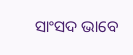ସାଂସଦ ଭାବେ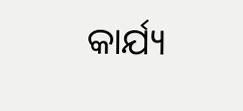କାର୍ଯ୍ୟ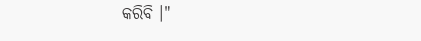କରିବି ।"